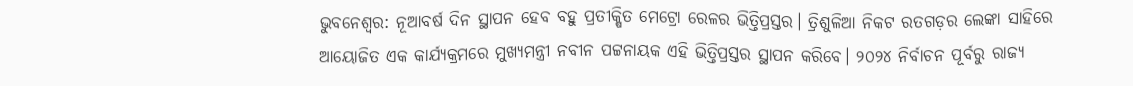ଭୁବନେଶ୍ବର: ନୂଆବର୍ଷ ଦିନ ସ୍ଥାପନ ହେବ ବହୁ ପ୍ରତୀକ୍ଷିତ ମେଟ୍ରୋ ରେଳର ଭିତ୍ତିପ୍ରସ୍ତର। ତ୍ରିଶୁଳିଆ ନିକଟ ରତଗଡ଼ର ଲେଙ୍କା ସାହିରେ ଆୟୋଜିତ ଏକ କାର୍ଯ୍ୟକ୍ରମରେ ମୁଖ୍ୟମନ୍ତ୍ରୀ ନବୀନ ପଟ୍ଟନାୟକ ଏହି ଭିତ୍ତିପ୍ରସ୍ତର ସ୍ଥାପନ କରିବେ। ୨୦୨୪ ନିର୍ବାଚନ ପୂର୍ବରୁ ରାଜ୍ୟ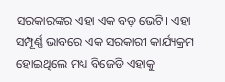ସରକାରଙ୍କର ଏହା ଏକ ବଡ଼ ଭେଟି। ଏହା ସମ୍ପୂର୍ଣ୍ଣ ଭାବରେ ଏକ ସରକାରୀ କାର୍ଯ୍ୟକ୍ରମ ହୋଇଥିଲେ ମଧ୍ୟ ବିଜେଡି ଏହାକୁ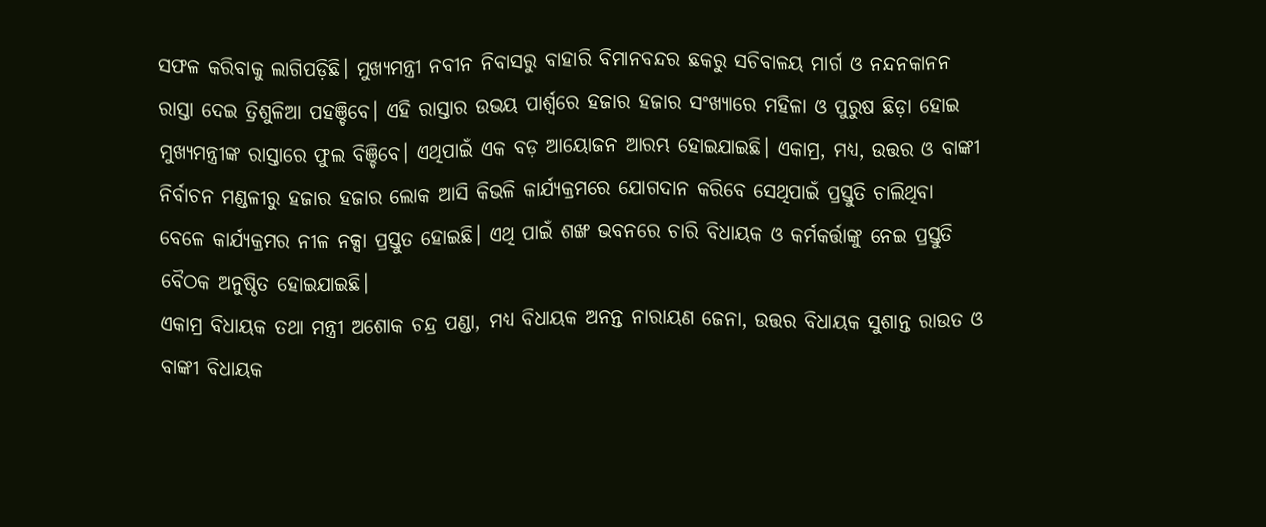ସଫଳ କରିବାକୁ ଲାଗିପଡ଼ିଛି। ମୁଖ୍ୟମନ୍ତ୍ରୀ ନବୀନ ନିବାସରୁ ବାହାରି ବିମାନବନ୍ଦର ଛକରୁ ସଚିବାଳୟ ମାର୍ଗ ଓ ନନ୍ଦନକାନନ ରାସ୍ତା ଦେଇ ତ୍ରିଶୁଳିଆ ପହଞ୍ଚିବେ। ଏହି ରାସ୍ତାର ଉଭୟ ପାର୍ଶ୍ବରେ ହଜାର ହଜାର ସଂଖ୍ୟାରେ ମହିଳା ଓ ପୁରୁଷ ଛିଡ଼ା ହୋଇ ମୁଖ୍ୟମନ୍ତ୍ରୀଙ୍କ ରାସ୍ତାରେ ଫୁଲ ବିଞ୍ଚିବେ। ଏଥିପାଇଁ ଏକ ବଡ଼ ଆୟୋଜନ ଆରମ୍ଭ ହୋଇଯାଇଛି। ଏକାମ୍ର, ମଧ୍ୟ, ଉତ୍ତର ଓ ବାଙ୍କୀ ନିର୍ବାଚନ ମଣ୍ଡଳୀରୁ ହଜାର ହଜାର ଲୋକ ଆସି କିଭଳି କାର୍ଯ୍ୟକ୍ରମରେ ଯୋଗଦାନ କରିବେ ସେଥିପାଇଁ ପ୍ରସ୍ତୁତି ଚାଲିଥିବା ବେଳେ କାର୍ଯ୍ୟକ୍ରମର ନୀଳ ନକ୍ସା ପ୍ରସ୍ତୁତ ହୋଇଛି। ଏଥି ପାଇଁ ଶଙ୍ଖ ଭବନରେ ଚାରି ବିଧାୟକ ଓ କର୍ମକର୍ତ୍ତାଙ୍କୁ ନେଇ ପ୍ରସ୍ତୁତି ବୈଠକ ଅନୁଷ୍ଠିତ ହୋଇଯାଇଛି।
ଏକାମ୍ର ବିଧାୟକ ତଥା ମନ୍ତ୍ରୀ ଅଶୋକ ଚନ୍ଦ୍ର ପଣ୍ଡା, ମଧ୍ୟ ବିଧାୟକ ଅନନ୍ତ ନାରାୟଣ ଜେନା, ଉତ୍ତର ବିଧାୟକ ସୁଶାନ୍ତ ରାଉତ ଓ ବାଙ୍କୀ ବିଧାୟକ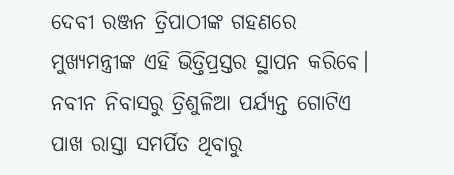ଦେବୀ ରଞ୍ଜନ ତ୍ରିପାଠୀଙ୍କ ଗହଣରେ ମୁଖ୍ୟମନ୍ତ୍ରୀଙ୍କ ଏହି ଭିତ୍ତିପ୍ରସ୍ତର ସ୍ଥାପନ କରିବେ। ନବୀନ ନିବାସରୁ ତ୍ରିଶୁଳିଆ ପର୍ଯ୍ୟନ୍ତ ଗୋଟିଏ ପାଖ ରାସ୍ତା ସମର୍ପିତ ଥିବାରୁ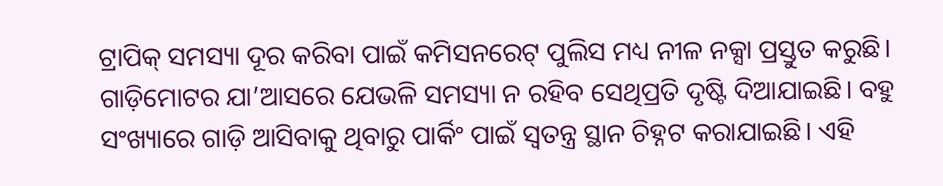ଟ୍ରାପିକ୍ ସମସ୍ୟା ଦୂର କରିବା ପାଇଁ କମିସନରେଟ୍ ପୁଲିସ ମଧ୍ୟ ନୀଳ ନକ୍ସା ପ୍ରସ୍ତୁତ କରୁଛି। ଗାଡ଼ିମୋଟର ଯା’ଆସରେ ଯେଭଳି ସମସ୍ୟା ନ ରହିବ ସେଥିପ୍ରତି ଦୃଷ୍ଟି ଦିଆଯାଇଛି। ବହୁ ସଂଖ୍ୟାରେ ଗାଡ଼ି ଆସିବାକୁ ଥିବାରୁ ପାର୍କିଂ ପାଇଁ ସ୍ବତନ୍ତ୍ର ସ୍ଥାନ ଚିହ୍ନଟ କରାଯାଇଛି। ଏହି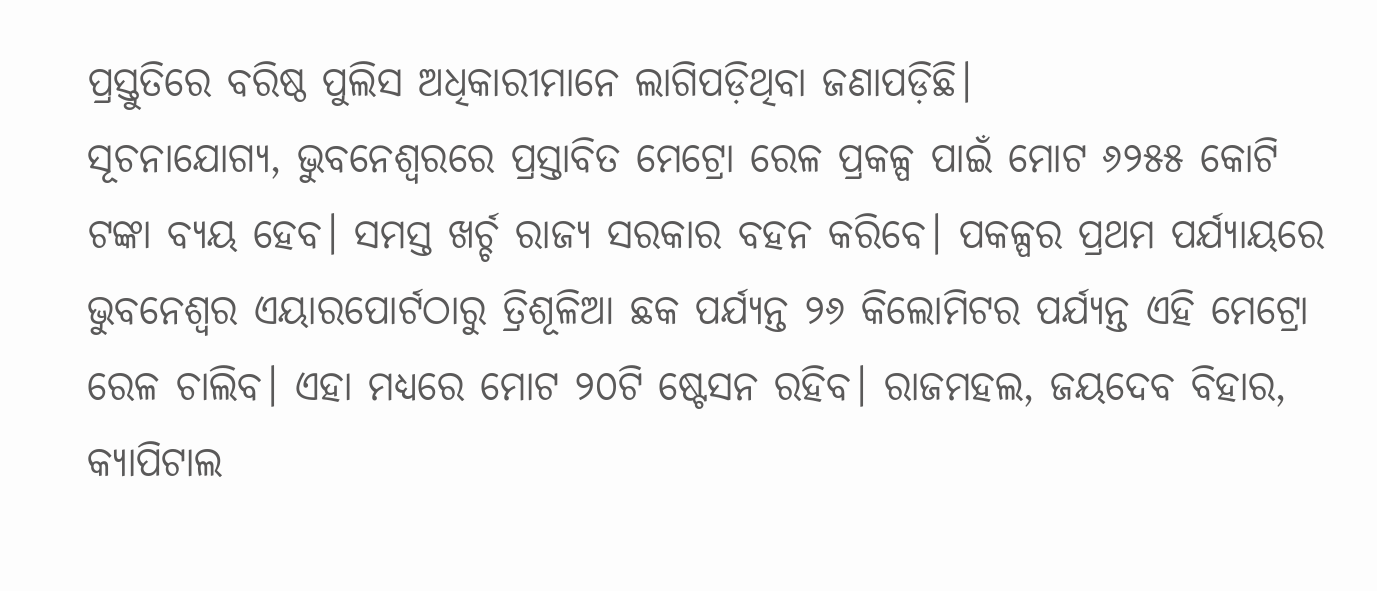ପ୍ରସ୍ତୁତିରେ ବରିଷ୍ଠ ପୁଲିସ ଅଧିକାରୀମାନେ ଲାଗିପଡ଼ିଥିବା ଜଣାପଡ଼ିଛି।
ସୂଚନାଯୋଗ୍ୟ, ଭୁବନେଶ୍ବରରେ ପ୍ରସ୍ତାବିତ ମେଟ୍ରୋ ରେଳ ପ୍ରକଳ୍ପ ପାଇଁ ମୋଟ ୬୨୫୫ କୋଟି ଟଙ୍କା ବ୍ୟୟ ହେବ। ସମସ୍ତ ଖର୍ଚ୍ଚ ରାଜ୍ୟ ସରକାର ବହନ କରିବେ। ପକଳ୍ପର ପ୍ରଥମ ପର୍ଯ୍ୟାୟରେ ଭୁବନେଶ୍ବର ଏୟାରପୋର୍ଟଠାରୁ ତ୍ରିଶୂଳିଆ ଛକ ପର୍ଯ୍ୟନ୍ତ ୨୬ କିଲୋମିଟର ପର୍ଯ୍ୟନ୍ତ ଏହି ମେଟ୍ରୋ ରେଳ ଚାଲିବ। ଏହା ମଧ୍ୟରେ ମୋଟ ୨୦ଟି ଷ୍ଟେସନ ରହିବ। ରାଜମହଲ, ଜୟଦେବ ବିହାର, କ୍ୟାପିଟାଲ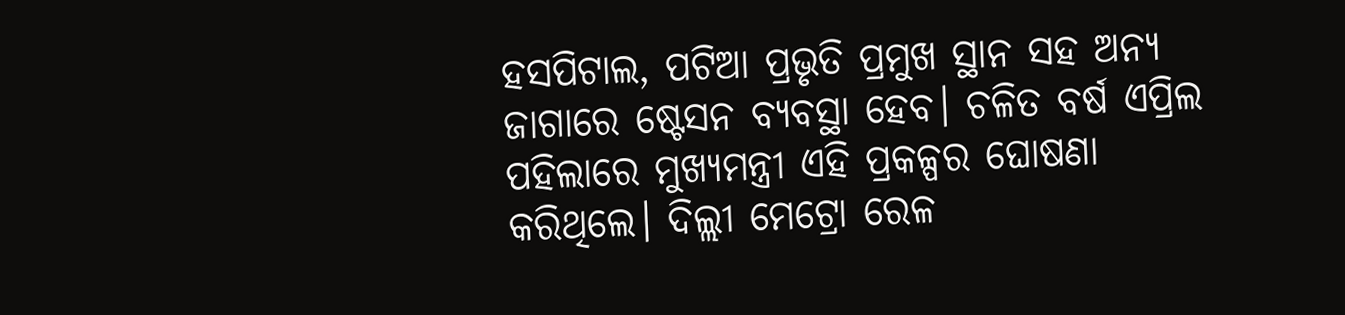ହସପିଟାଲ, ପଟିଆ ପ୍ରଭୃତି ପ୍ରମୁଖ ସ୍ଥାନ ସହ ଅନ୍ୟ ଜାଗାରେ ଷ୍ଟେସନ ବ୍ୟବସ୍ଥା ହେବ। ଚଳିତ ବର୍ଷ ଏପ୍ରିଲ ପହିଲାରେ ମୁଖ୍ୟମନ୍ତ୍ରୀ ଏହି ପ୍ରକଳ୍ପର ଘୋଷଣା କରିଥିଲେ। ଦିଲ୍ଲୀ ମେଟ୍ରୋ ରେଳ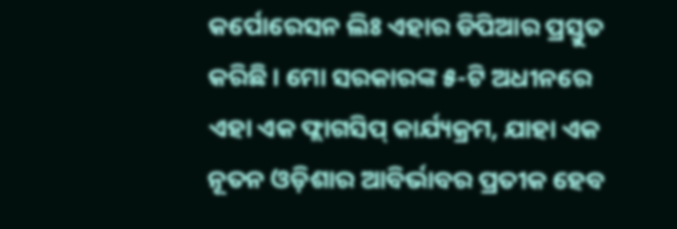କର୍ପୋରେସନ ଲିଃ ଏହାର ଡିପିଆର ପ୍ରସ୍ତୁତ କରିଛି। ମୋ ସରକାରଙ୍କ ୫-ଟି ଅଧୀନରେ ଏହା ଏକ ଫ୍ଲାଗସିପ୍ କାର୍ଯ୍ୟକ୍ରମ, ଯାହା ଏକ ନୂତନ ଓଡ଼ିଶାର ଆବିର୍ଭାବର ପ୍ରତୀକ ହେବ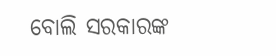ବୋଲି ସରକାରଙ୍କ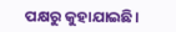ପକ୍ଷରୁ କୁହାଯାଇଛି।